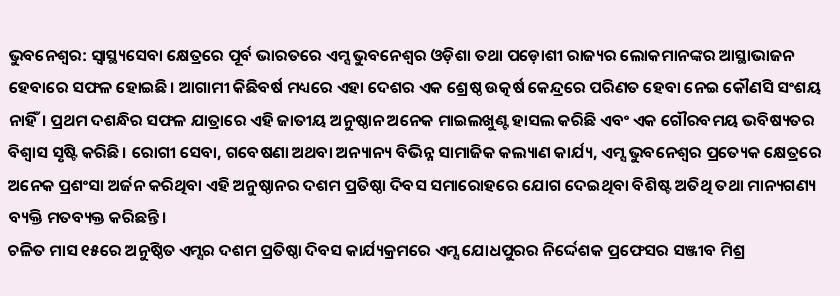ଭୁବନେଶ୍ୱର: ସ୍ୱାସ୍ଥ୍ୟସେବା କ୍ଷେତ୍ରରେ ପୂର୍ବ ଭାରତରେ ଏମ୍ସ ଭୁବନେଶ୍ୱର ଓଡ଼ିଶା ତଥା ପଡ଼ୋଶୀ ରାଜ୍ୟର ଲୋକମାନଙ୍କର ଆସ୍ଥାଭାଜନ ହେବାରେ ସଫଳ ହୋଇଛି। ଆଗାମୀ କିଛିବର୍ଷ ମଧ୍ୟରେ ଏହା ଦେଶର ଏକ ଶ୍ରେଷ୍ଠ ଉତ୍କର୍ଷ କେନ୍ଦ୍ରରେ ପରିଣତ ହେବା ନେଇ କୌଣସି ସଂଶୟ ନାହିଁ। ପ୍ରଥମ ଦଶନ୍ଧିର ସଫଳ ଯାତ୍ରାରେ ଏହି ଜାତୀୟ ଅନୁଷ୍ଠାନ ଅନେକ ମାଇଲଖୁଣ୍ଟ ହାସଲ କରିଛି ଏବଂ ଏକ ଗୌରବମୟ ଭବିଷ୍ୟତର ବିଶ୍ୱାସ ସୃଷ୍ଟି କରିଛି। ରୋଗୀ ସେବା, ଗବେଷଣା ଅଥବା ଅନ୍ୟାନ୍ୟ ବିଭିନ୍ନ ସାମାଜିକ କଲ୍ୟାଣ କାର୍ଯ୍ୟ, ଏମ୍ସ ଭୁବନେଶ୍ୱର ପ୍ରତ୍ୟେକ କ୍ଷେତ୍ରରେ ଅନେକ ପ୍ରଶଂସା ଅର୍ଜନ କରିଥିବା ଏହି ଅନୁଷ୍ଠାନର ଦଶମ ପ୍ରତିଷ୍ଠା ଦିବସ ସମାରୋହରେ ଯୋଗ ଦେଇଥିବା ବିଶିଷ୍ଟ ଅତିଥି ତଥା ମାନ୍ୟଗଣ୍ୟ ବ୍ୟକ୍ତି ମତବ୍ୟକ୍ତ କରିଛନ୍ତି।
ଚଳିତ ମାସ ୧୫ରେ ଅନୁଷ୍ଠିତ ଏମ୍ସର ଦଶମ ପ୍ରତିଷ୍ଠା ଦିବସ କାର୍ଯ୍ୟକ୍ରମରେ ଏମ୍ସ ଯୋଧପୁରର ନିର୍ଦ୍ଦେଶକ ପ୍ରଫେସର ସଞ୍ଜୀବ ମିଶ୍ର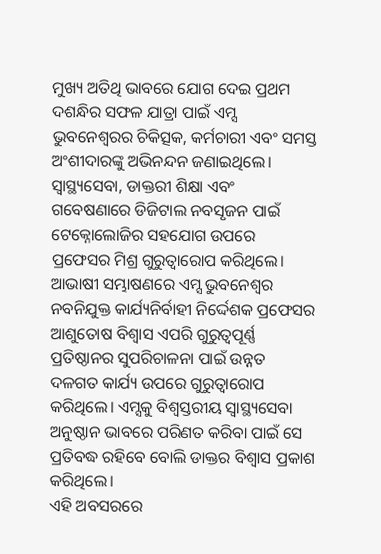ମୁଖ୍ୟ ଅତିଥି ଭାବରେ ଯୋଗ ଦେଇ ପ୍ରଥମ ଦଶନ୍ଧିର ସଫଳ ଯାତ୍ରା ପାଇଁ ଏମ୍ସ ଭୁବନେଶ୍ୱରର ଚିକିତ୍ସକ, କର୍ମଚାରୀ ଏବଂ ସମସ୍ତ ଅଂଶୀଦାରଙ୍କୁ ଅଭିନନ୍ଦନ ଜଣାଇଥିଲେ। ସ୍ୱାସ୍ଥ୍ୟସେବା, ଡାକ୍ତରୀ ଶିକ୍ଷା ଏବଂ ଗବେଷଣାରେ ଡିଜିଟାଲ ନବସୃଜନ ପାଇଁ ଟେକ୍ନୋଲୋଜିର ସହଯୋଗ ଉପରେ ପ୍ରଫେସର ମିଶ୍ର ଗୁରୁତ୍ୱାରୋପ କରିଥିଲେ।
ଆଭାଷୀ ସମ୍ଭାଷଣରେ ଏମ୍ସ ଭୁବନେଶ୍ୱର ନବନିଯୁକ୍ତ କାର୍ଯ୍ୟନିର୍ବାହୀ ନିର୍ଦ୍ଦେଶକ ପ୍ରଫେସର ଆଶୁତୋଷ ବିଶ୍ୱାସ ଏପରି ଗୁରୁତ୍ୱପୂର୍ଣ୍ଣ ପ୍ରତିଷ୍ଠାନର ସୁପରିଚାଳନା ପାଇଁ ଉନ୍ନତ ଦଳଗତ କାର୍ଯ୍ୟ ଉପରେ ଗୁରୁତ୍ୱାରୋପ କରିଥିଲେ। ଏମ୍ସକୁ ବିଶ୍ୱସ୍ତରୀୟ ସ୍ୱାସ୍ଥ୍ୟସେବା ଅନୁଷ୍ଠାନ ଭାବରେ ପରିଣତ କରିବା ପାଇଁ ସେ ପ୍ରତିବଦ୍ଧ ରହିବେ ବୋଲି ଡାକ୍ତର ବିଶ୍ୱାସ ପ୍ରକାଶ କରିଥିଲେ।
ଏହି ଅବସରରେ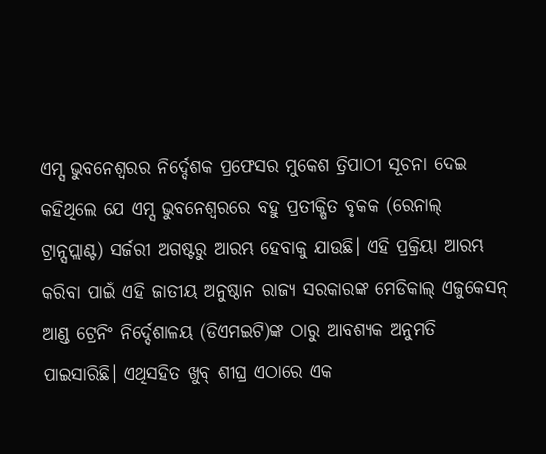ଏମ୍ସ ଭୁବନେଶ୍ୱରର ନିର୍ଦ୍ଦେଶକ ପ୍ରଫେସର ମୁକେଶ ତ୍ରିପାଠୀ ସୂଚନା ଦେଇ କହିଥିଲେ ଯେ ଏମ୍ସ ଭୁବନେଶ୍ୱରରେ ବହୁ ପ୍ରତୀକ୍ଷିତ ବୃକକ (ରେନାଲ୍ ଟ୍ରାନ୍ସପ୍ଲାଣ୍ଟ) ସର୍ଜରୀ ଅଗଷ୍ଟରୁ ଆରମ୍ଭ ହେବାକୁ ଯାଉଛି। ଏହି ପ୍ରକ୍ରିୟା ଆରମ୍ଭ କରିବା ପାଇଁ ଏହି ଜାତୀୟ ଅନୁଷ୍ଠାନ ରାଜ୍ୟ ସରକାରଙ୍କ ମେଡିକାଲ୍ ଏଜୁକେସନ୍ ଆଣ୍ଡ ଟ୍ରେନିଂ ନିର୍ଦ୍ଦେଶାଳୟ (ଡିଏମଇଟି)ଙ୍କ ଠାରୁ ଆବଶ୍ୟକ ଅନୁମତି ପାଇସାରିଛି। ଏଥିସହିତ ଖୁବ୍ ଶୀଘ୍ର ଏଠାରେ ଏକ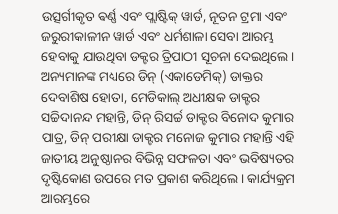ଉତ୍ସର୍ଗୀକୃତ ଵର୍ଣ୍ଣ ଏବଂ ପ୍ଲାଷ୍ଟିକ୍ ୱାର୍ଡ, ନୂତନ ଟ୍ରମା ଏବଂ ଜରୁରୀକାଳୀନ ୱାର୍ଡ ଏବଂ ଧର୍ମଶାଳା ସେବା ଆରମ୍ଭ ହେବାକୁ ଯାଉଥିବା ଡକ୍ଟର ତ୍ରିପାଠୀ ସୂଚନା ଦେଇଥିଲେ।
ଅନ୍ୟମାନଙ୍କ ମଧ୍ୟରେ ଡିନ୍ (ଏକାଡେମିକ୍) ଡାକ୍ତର ଦେବାଶିଷ ହୋତା, ମେଡିକାଲ୍ ଅଧୀକ୍ଷକ ଡାକ୍ଟର ସଚ୍ଚିଦାନନ୍ଦ ମହାନ୍ତି, ଡିନ୍ ରିସର୍ଚ୍ଚ ଡାକ୍ଟର ବିନୋଦ କୁମାର ପାତ୍ର, ଡିନ୍ ପରୀକ୍ଷା ଡାକ୍ଟର ମନୋଜ କୁମାର ମହାନ୍ତି ଏହି ଜାତୀୟ ଅନୁଷ୍ଠାନର ବିଭିନ୍ନ ସଫଳତା ଏବଂ ଭବିଷ୍ୟତର ଦୃଷ୍ଟିକୋଣ ଉପରେ ମତ ପ୍ରକାଶ କରିଥିଲେ। କାର୍ଯ୍ୟକ୍ରମ ଆରମ୍ଭରେ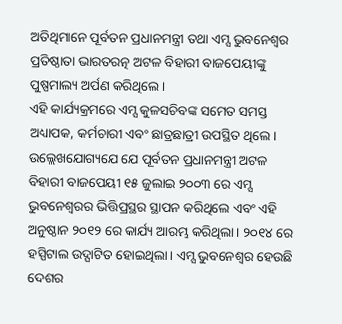ଅତିଥିମାନେ ପୂର୍ବତନ ପ୍ରଧାନମନ୍ତ୍ରୀ ତଥା ଏମ୍ସ ଭୁବନେଶ୍ୱର ପ୍ରତିଷ୍ଠାତା ଭାରତରତ୍ନ ଅଟଳ ବିହାରୀ ବାଜପେୟୀଙ୍କୁ ପୁଷ୍ପମାଲ୍ୟ ଅର୍ପଣ କରିଥିଲେ।
ଏହି କାର୍ଯ୍ୟକ୍ରମରେ ଏମ୍ସ କୁଳସଚିବଙ୍କ ସମେତ ସମସ୍ତ ଅଧ୍ୟାପକ, କର୍ମଚାରୀ ଏବଂ ଛାତ୍ରଛାତ୍ରୀ ଉପସ୍ଥିତ ଥିଲେ। ଉଲ୍ଲେଖଯୋଗ୍ୟଯେ ଯେ ପୂର୍ବତନ ପ୍ରଧାନମନ୍ତ୍ରୀ ଅଟଳ ବିହାରୀ ବାଜପେୟୀ ୧୫ ଜୁଲାଇ ୨୦୦୩ ରେ ଏମ୍ସ ଭୁବନେଶ୍ୱରର ଭିତ୍ତିପ୍ରସ୍ଥର ସ୍ଥାପନ କରିଥିଲେ ଏବଂ ଏହି ଅନୁଷ୍ଠାନ ୨୦୧୨ ରେ କାର୍ଯ୍ୟ ଆରମ୍ଭ କରିଥିଲା। ୨୦୧୪ ରେ ହସ୍ପିଟାଲ ଉଦ୍ଘାଟିତ ହୋଇଥିଲା। ଏମ୍ସ ଭୁବନେଶ୍ୱର ହେଉଛି ଦେଶର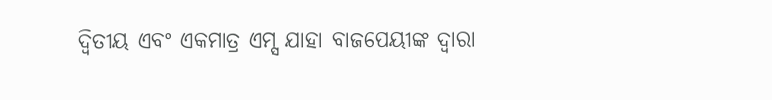ଦ୍ୱିତୀୟ ଏବଂ ଏକମାତ୍ର ଏମ୍ସ ଯାହା ବାଜପେୟୀଙ୍କ ଦ୍ୱାରା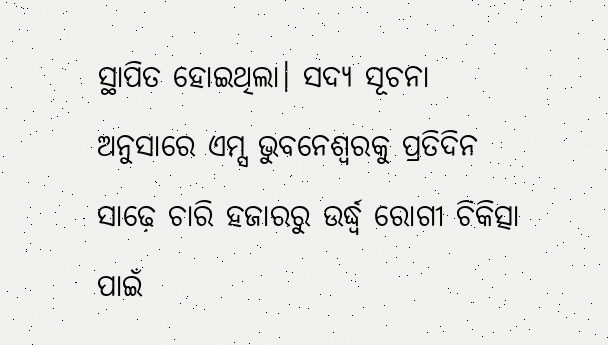ସ୍ଥାପିତ ହୋଇଥିଲା। ସଦ୍ୟ ସୂଚନା ଅନୁସାରେ ଏମ୍ସ ଭୁବନେଶ୍ୱରକୁ ପ୍ରତିଦିନ ସାଢ଼େ ଚାରି ହଜାରରୁ ଉର୍ଦ୍ଧ୍ବ ରୋଗୀ ଚିକିତ୍ସା ପାଇଁ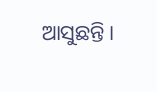ଆସୁଛନ୍ତି।